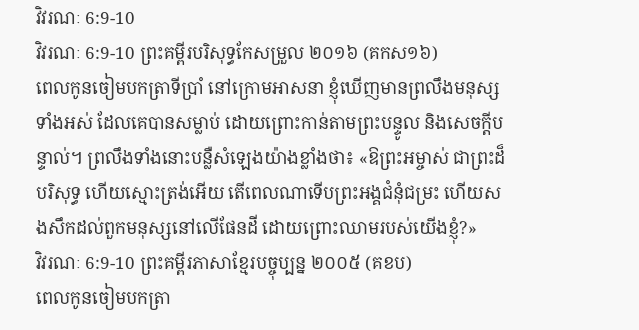វិវរណៈ 6:9-10
វិវរណៈ 6:9-10 ព្រះគម្ពីរបរិសុទ្ធកែសម្រួល ២០១៦ (គកស១៦)
ពេលកូនចៀមបកត្រាទីប្រាំ នៅក្រោមអាសនា ខ្ញុំឃើញមានព្រលឹងមនុស្សទាំងអស់ ដែលគេបានសម្លាប់ ដោយព្រោះកាន់តាមព្រះបន្ទូល និងសេចក្តីបន្ទាល់។ ព្រលឹងទាំងនោះបន្លឺសំឡេងយ៉ាងខ្លាំងថា៖ «ឱព្រះអម្ចាស់ ជាព្រះដ៏បរិសុទ្ធ ហើយស្មោះត្រង់អើយ តើពេលណាទើបព្រះអង្គជំនុំជម្រះ ហើយសងសឹកដល់ពួកមនុស្សនៅលើផែនដី ដោយព្រោះឈាមរបស់យើងខ្ញុំ?»
វិវរណៈ 6:9-10 ព្រះគម្ពីរភាសាខ្មែរបច្ចុប្បន្ន ២០០៥ (គខប)
ពេលកូនចៀមបកត្រា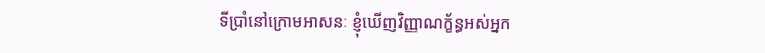ទីប្រាំនៅក្រោមអាសនៈ ខ្ញុំឃើញវិញ្ញាណក្ខ័ន្ធអស់អ្នក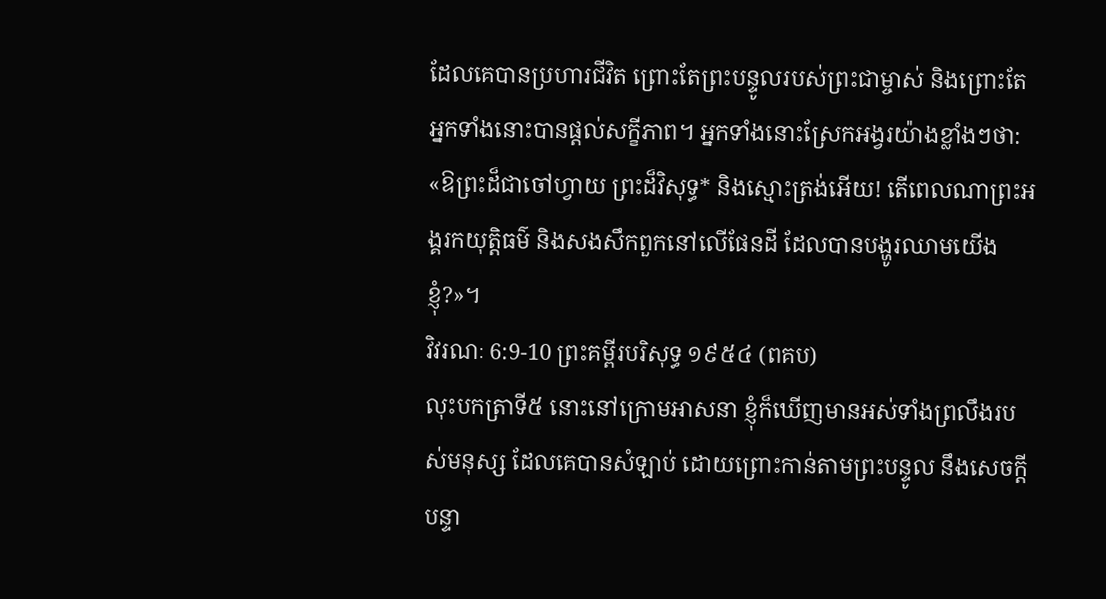ដែលគេបានប្រហារជីវិត ព្រោះតែព្រះបន្ទូលរបស់ព្រះជាម្ចាស់ និងព្រោះតែអ្នកទាំងនោះបានផ្ដល់សក្ខីភាព។ អ្នកទាំងនោះស្រែកអង្វរយ៉ាងខ្លាំងៗថា: «ឱព្រះដ៏ជាចៅហ្វាយ ព្រះដ៏វិសុទ្ធ* និងស្មោះត្រង់អើយ! តើពេលណាព្រះអង្គរកយុត្តិធម៌ និងសងសឹកពួកនៅលើផែនដី ដែលបានបង្ហូរឈាមយើងខ្ញុំ?»។
វិវរណៈ 6:9-10 ព្រះគម្ពីរបរិសុទ្ធ ១៩៥៤ (ពគប)
លុះបកត្រាទី៥ នោះនៅក្រោមអាសនា ខ្ញុំក៏ឃើញមានអស់ទាំងព្រលឹងរបស់មនុស្ស ដែលគេបានសំឡាប់ ដោយព្រោះកាន់តាមព្រះបន្ទូល នឹងសេចក្ដីបន្ទា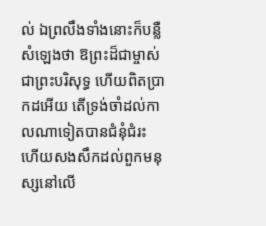ល់ ឯព្រលឹងទាំងនោះក៏បន្លឺសំឡេងថា ឱព្រះដ៏ជាម្ចាស់ ជាព្រះបរិសុទ្ធ ហើយពិតប្រាកដអើយ តើទ្រង់ចាំដល់កាលណាទៀតបានជំនុំជំរះ ហើយសងសឹកដល់ពួកមនុស្សនៅលើ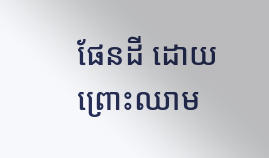ផែនដី ដោយព្រោះឈាម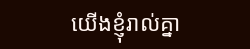យើងខ្ញុំរាល់គ្នា